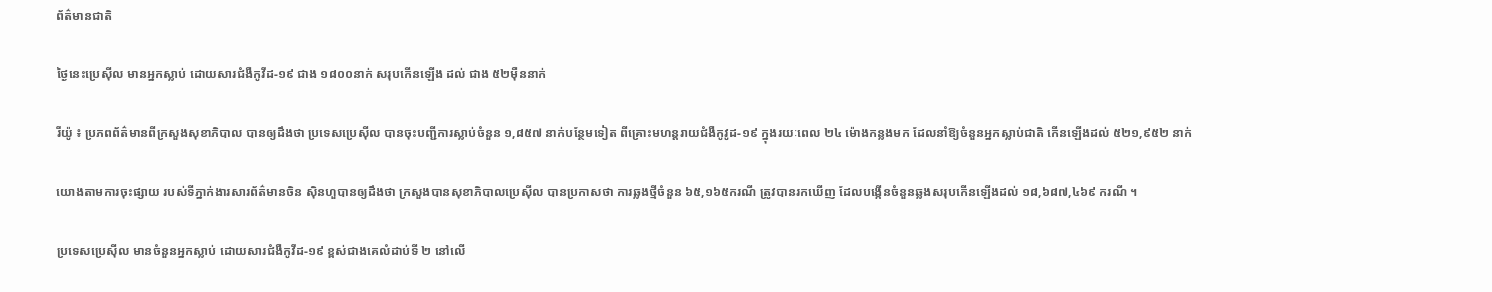ព័ត៌មានជាតិ

ថ្ងៃនេះប្រេស៊ីល មានអ្នកស្លាប់ ដោយសារជំងឺកូវីដ-១៩ ជាង ១៨០០នាក់ សរុបកើនឡើង ដល់ ជាង ៥២ម៉ឺននាក់

រីយ៉ូ ៖ ប្រភពព័ត៌មានពីក្រសួងសុខាភិបាល បានឲ្យដឹងថា ប្រទេសប្រេស៊ីល បានចុះបញ្ជីការស្លាប់ចំនួន ១,៨៥៧ នាក់បន្ថែមទៀត ពីគ្រោះមហន្តរាយជំងឺកូវូដ-១៩ ក្នុងរយៈពេល ២៤ ម៉ោងកន្លងមក ដែលនាំឱ្យចំនួនអ្នកស្លាប់ជាតិ កើនឡើងដល់ ៥២១,៩៥២ នាក់

យោងតាមការចុះផ្សាយ របស់ទីភ្នាក់ងារសារព័ត៌មានចិន ស៊ិនហួបានឲ្យដឹងថា ក្រសួងបានសុខាភិបាលប្រេស៊ីល បានប្រកាសថា ការឆ្លងថ្មីចំនួន ៦៥,១៦៥ករណី ត្រូវបានរកឃើញ ដែលបង្កើនចំនួនឆ្លងសរុបកើនឡើងដល់ ១៨,៦៨៧,៤៦៩ ករណី ។

ប្រទេសប្រេស៊ីល មានចំនួនអ្នកស្លាប់ ដោយសារជំងឺកូវីដ-១៩ ខ្ពស់ជាងគេលំដាប់ទី ២ នៅលើ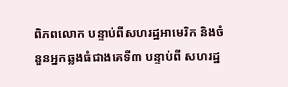ពិភពលោក បន្ទាប់ពីសហរដ្ឋអាមេរិក និងចំនួនអ្នកឆ្លងធំជាងគេទី៣ បន្ទាប់ពី សហរដ្ឋ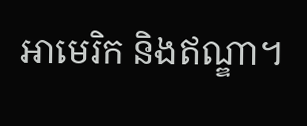អាមេរិក និងឥណ្ឌា។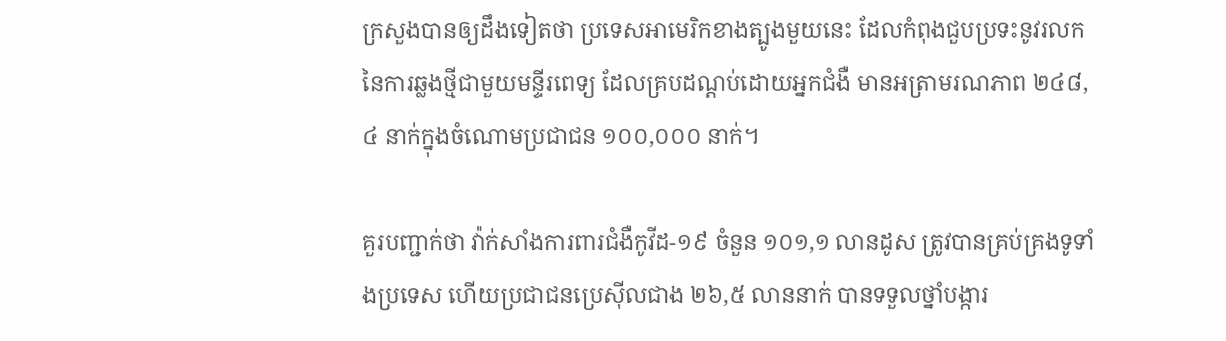ក្រសួងបានឲ្យដឹងទៀតថា ប្រទេសអាមេរិកខាងត្បូងមួយនេះ ដែលកំពុងជួបប្រទះនូវរលកនៃការឆ្លងថ្មីជាមួយមន្ទីរពេទ្យ ដែលគ្របដណ្ដប់ដោយអ្នកជំងឺ មានអត្រាមរណភាព ២៤៨,៤ នាក់ក្នុងចំណោមប្រជាជន ១០០,០០០ នាក់។

គួរបញ្ជាក់ថា វ៉ាក់សាំងការពារជំងឺកូវីដ-១៩ ចំនួន ១០១,១ លានដូស ត្រូវបានគ្រប់គ្រងទូទាំងប្រទេស ហើយប្រជាជនប្រេស៊ីលជាង ២៦,៥ លាននាក់ បានទទួលថ្នាំបង្ការ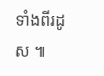ទាំងពីរដូស ៕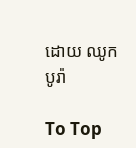ដោយ ឈូក បូរ៉ា

To Top